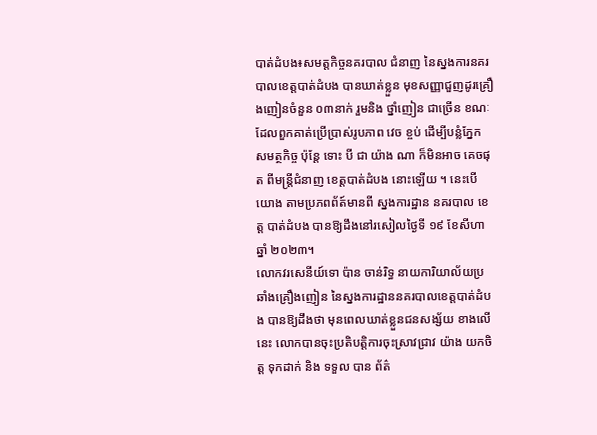បាត់ដំបង៖សមត្តកិច្ចនគរបាល ជំនាញ នៃស្នងការនគរបាលខេត្តបាត់ដំបង បានឃាត់ខ្លួន មុខសញ្ញាជួញដូរគ្រឿងញៀនចំនួន ០៣នាក់ រួមនិង ថ្នាំញៀន ជាច្រើន ខណៈ ដែលពួកគាត់ប្រើប្រាស់រូបភាព វេច ខ្ចប់ ដើម្បីបន្លំភ្នែក សមត្ថកិច្ច ប៉ុន្តែ ទោះ បី ជា យ៉ាង ណា ក៏មិនអាច គេចផុត ពីមន្រ្តីជំនាញ ខេត្តបាត់ដំបង នោះឡើយ ។ នេះបេីយោង តាមប្រភពព័ត៍មានពី ស្នងការដ្ឋាន នគរបាល ខេត្ត បាត់ដំបង បានឱ្យដឹងនៅរសៀលថ្ងៃទី ១៩ ខែសីហា ឆ្នាំ ២០២៣។
លោកវរសេនីយ៍ទោ ប៉ាន ចាន់រិទ្ធ នាយការិយាល័យប្រឆាំងគ្រឿងញៀន នៃស្នងការដ្ឋាននគរបាលខេត្តបាត់ដំបង បានឱ្យដឹងថា មុនពេលឃាត់ខ្លួនជនសង្ស័យ ខាងលេីនេះ លោកបានចុះប្រតិបត្តិការចុះស្រាវជ្រាវ យ៉ាង យកចិត្ត ទុកដាក់ និង ទទួល បាន ព័ត៌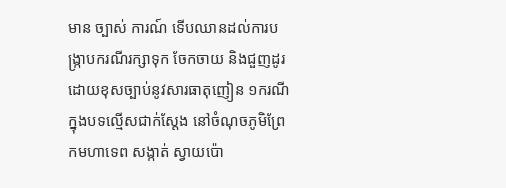មាន ច្បាស់ ការណ៍ ទេីបឈានដល់ការបង្ក្រាបករណីរក្សាទុក ចែកចាយ និងជួញដូរដោយខុសច្បាប់នូវសារធាតុញៀន ១ករណី ក្នុងបទល្មើសជាក់ស្តែង នៅចំណុចភូមិព្រែកមហាទេព សង្កាត់ ស្វាយប៉ោ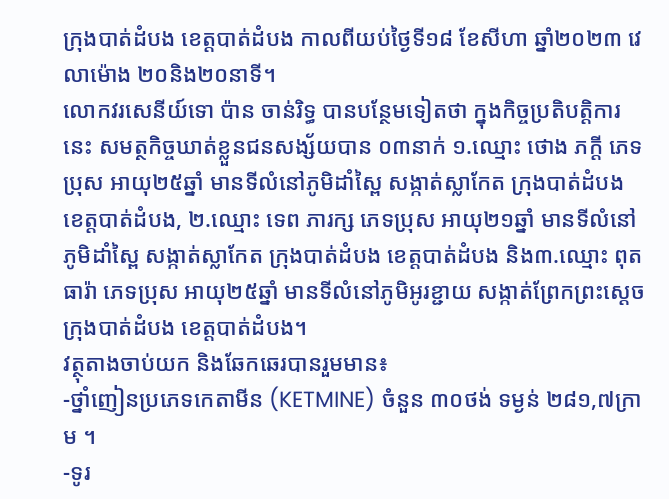ក្រុងបាត់ដំបង ខេត្តបាត់ដំបង កាលពីយប់ថ្ងៃទី១៨ ខែសីហា ឆ្នាំ២០២៣ វេលាម៉ោង ២០និង២០នាទី។
លោកវរសេនីយ៍ទោ ប៉ាន ចាន់រិទ្ធ បានបន្ថែមទៀតថា ក្នុងកិច្ចប្រតិបត្តិការនេះ សមត្ថកិច្ចឃាត់ខ្លួនជនសង្ស័យបាន ០៣នាក់ ១.ឈ្មោះ ថោង ភក្ដី ភេទប្រុស អាយុ២៥ឆ្នាំ មានទីលំនៅភូមិដាំស្ពៃ សង្កាត់ស្លាកែត ក្រុងបាត់ដំបង ខេត្តបាត់ដំបង, ២.ឈ្មោះ ទេព ភារក្ស ភេទប្រុស អាយុ២១ឆ្នាំ មានទីលំនៅភូមិដាំស្ពៃ សង្កាត់ស្លាកែត ក្រុងបាត់ដំបង ខេត្តបាត់ដំបង និង៣.ឈ្មោះ ពុត ធារ៉ា ភេទប្រុស អាយុ២៥ឆ្នាំ មានទីលំនៅភូមិអូរខ្ជាយ សង្កាត់ព្រែកព្រះស្ដេច ក្រុងបាត់ដំបង ខេត្តបាត់ដំបង។
វត្ថុតាងចាប់យក និងឆែកឆេរបានរួមមាន៖
-ថ្នាំញៀនប្រភេទកេតាមីន (KETMINE) ចំនួន ៣០ថង់ ទម្ងន់ ២៨១,៧ក្រាម ។
-ទូរ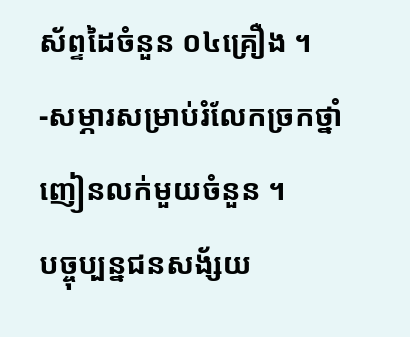ស័ព្ទដៃចំនួន ០៤គ្រឿង ។
-សម្ភារសម្រាប់រំលែកច្រកថ្នាំញៀនលក់មួយចំនួន ។
បច្ចុប្បន្នជនសង័្សយ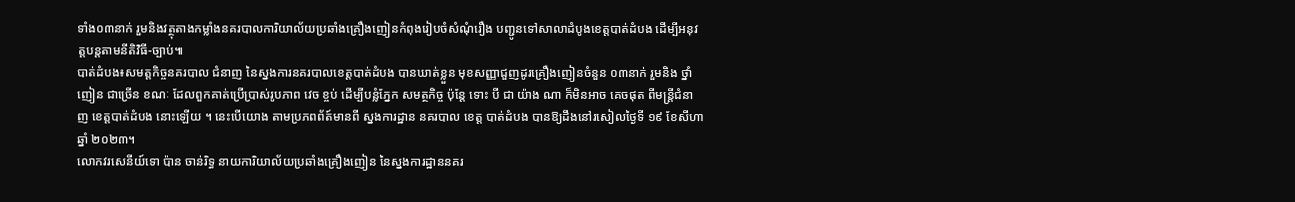ទាំង០៣នាក់ រួមនិងវត្ថុតាងកម្លាំងនគរបាលការិយាល័យប្រឆាំងគ្រឿងញៀនកំពុងរៀបចំសំណុំរឿង បញ្ជូនទៅសាលាដំបូងខេត្តបាត់ដំបង ដើម្បីអនុវត្តបន្តតាមនីតិវិធី-ច្បាប់៕
បាត់ដំបង៖សមត្តកិច្ចនគរបាល ជំនាញ នៃស្នងការនគរបាលខេត្តបាត់ដំបង បានឃាត់ខ្លួន មុខសញ្ញាជួញដូរគ្រឿងញៀនចំនួន ០៣នាក់ រួមនិង ថ្នាំញៀន ជាច្រើន ខណៈ ដែលពួកគាត់ប្រើប្រាស់រូបភាព វេច ខ្ចប់ ដើម្បីបន្លំភ្នែក សមត្ថកិច្ច ប៉ុន្តែ ទោះ បី ជា យ៉ាង ណា ក៏មិនអាច គេចផុត ពីមន្រ្តីជំនាញ ខេត្តបាត់ដំបង នោះឡើយ ។ នេះបេីយោង តាមប្រភពព័ត៍មានពី ស្នងការដ្ឋាន នគរបាល ខេត្ត បាត់ដំបង បានឱ្យដឹងនៅរសៀលថ្ងៃទី ១៩ ខែសីហា ឆ្នាំ ២០២៣។
លោកវរសេនីយ៍ទោ ប៉ាន ចាន់រិទ្ធ នាយការិយាល័យប្រឆាំងគ្រឿងញៀន នៃស្នងការដ្ឋាននគរ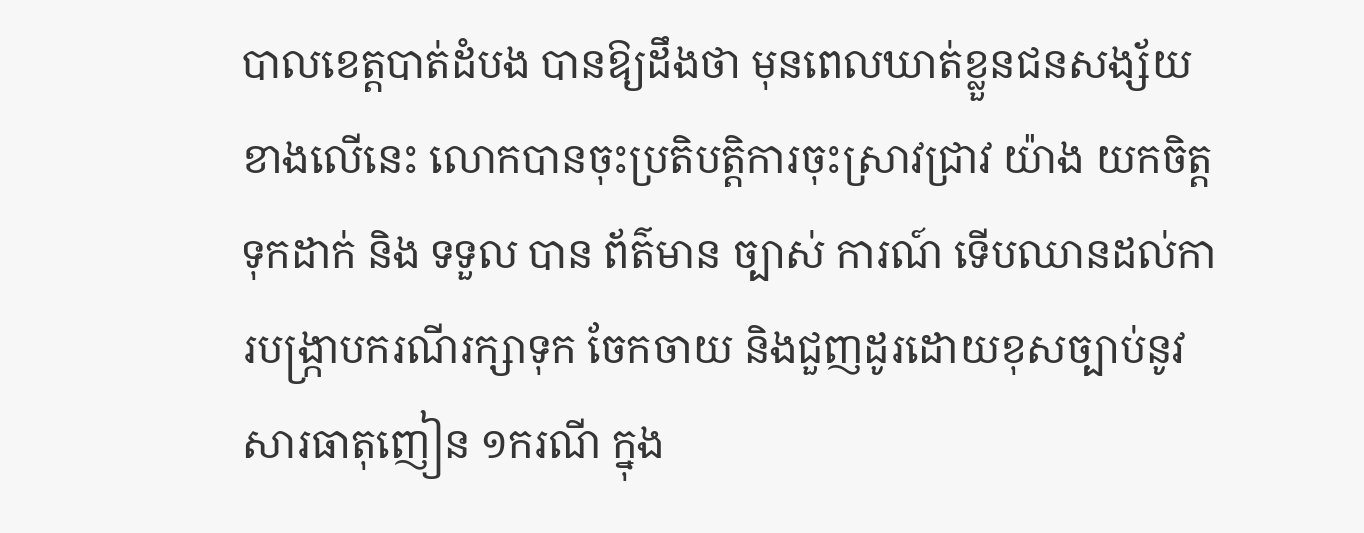បាលខេត្តបាត់ដំបង បានឱ្យដឹងថា មុនពេលឃាត់ខ្លួនជនសង្ស័យ ខាងលេីនេះ លោកបានចុះប្រតិបត្តិការចុះស្រាវជ្រាវ យ៉ាង យកចិត្ត ទុកដាក់ និង ទទួល បាន ព័ត៌មាន ច្បាស់ ការណ៍ ទេីបឈានដល់ការបង្ក្រាបករណីរក្សាទុក ចែកចាយ និងជួញដូរដោយខុសច្បាប់នូវសារធាតុញៀន ១ករណី ក្នុង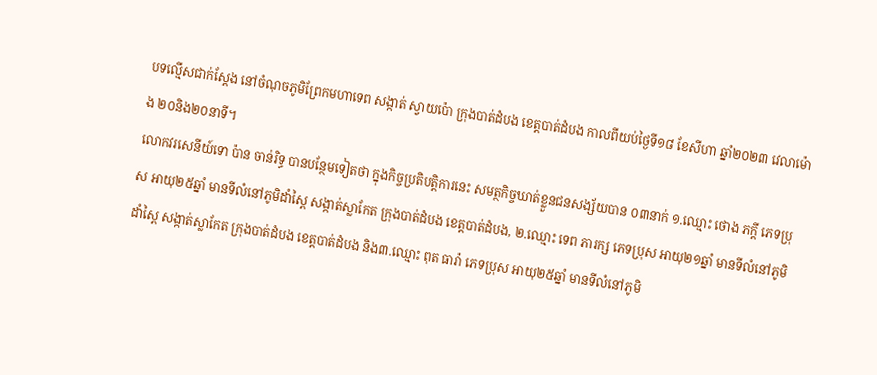បទល្មើសជាក់ស្តែង នៅចំណុចភូមិព្រែកមហាទេព សង្កាត់ ស្វាយប៉ោ ក្រុងបាត់ដំបង ខេត្តបាត់ដំបង កាលពីយប់ថ្ងៃទី១៨ ខែសីហា ឆ្នាំ២០២៣ វេលាម៉ោង ២០និង២០នាទី។
លោកវរសេនីយ៍ទោ ប៉ាន ចាន់រិទ្ធ បានបន្ថែមទៀតថា ក្នុងកិច្ចប្រតិបត្តិការនេះ សមត្ថកិច្ចឃាត់ខ្លួនជនសង្ស័យបាន ០៣នាក់ ១.ឈ្មោះ ថោង ភក្ដី ភេទប្រុស អាយុ២៥ឆ្នាំ មានទីលំនៅភូមិដាំស្ពៃ សង្កាត់ស្លាកែត ក្រុងបាត់ដំបង ខេត្តបាត់ដំបង, ២.ឈ្មោះ ទេព ភារក្ស ភេទប្រុស អាយុ២១ឆ្នាំ មានទីលំនៅភូមិដាំស្ពៃ សង្កាត់ស្លាកែត ក្រុងបាត់ដំបង ខេត្តបាត់ដំបង និង៣.ឈ្មោះ ពុត ធារ៉ា ភេទប្រុស អាយុ២៥ឆ្នាំ មានទីលំនៅភូមិ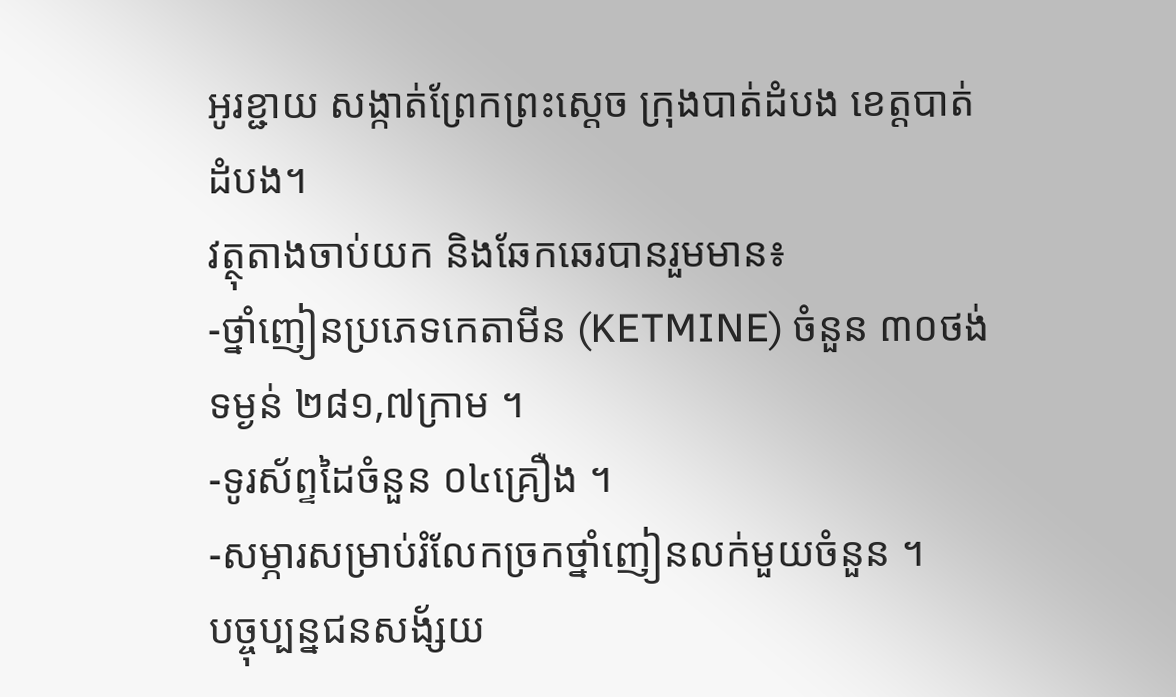អូរខ្ជាយ សង្កាត់ព្រែកព្រះស្ដេច ក្រុងបាត់ដំបង ខេត្តបាត់ដំបង។
វត្ថុតាងចាប់យក និងឆែកឆេរបានរួមមាន៖
-ថ្នាំញៀនប្រភេទកេតាមីន (KETMINE) ចំនួន ៣០ថង់ ទម្ងន់ ២៨១,៧ក្រាម ។
-ទូរស័ព្ទដៃចំនួន ០៤គ្រឿង ។
-សម្ភារសម្រាប់រំលែកច្រកថ្នាំញៀនលក់មួយចំនួន ។
បច្ចុប្បន្នជនសង័្សយ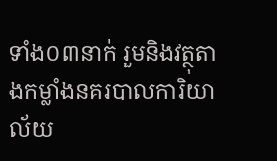ទាំង០៣នាក់ រួមនិងវត្ថុតាងកម្លាំងនគរបាលការិយាល័យ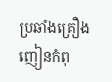ប្រឆាំងគ្រឿងញៀនកំពុ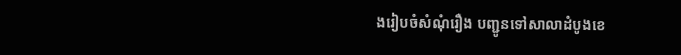ងរៀបចំសំណុំរឿង បញ្ជូនទៅសាលាដំបូងខេ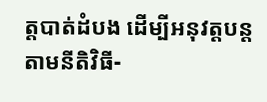ត្តបាត់ដំបង ដើម្បីអនុវត្តបន្តតាមនីតិវិធី-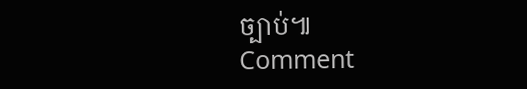ច្បាប់៕
Comment